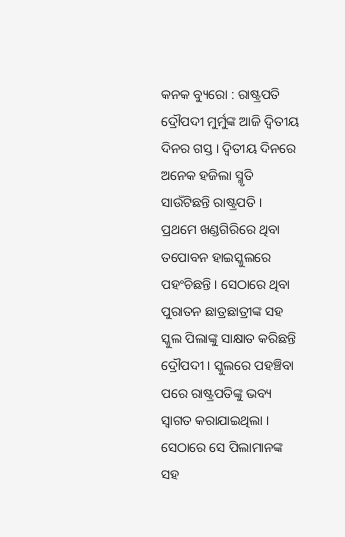କନକ ବ୍ୟୁରୋ : ରାଷ୍ଟ୍ରପତି ଦ୍ରୌପଦୀ ମୁର୍ମୁଙ୍କ ଆଜି ଦ୍ୱିତୀୟ ଦିନର ଗସ୍ତ । ଦ୍ୱିତୀୟ ଦିନରେ ଅନେକ ହଜିଲା ସ୍ମୃତି ସାଉଁଟିଛନ୍ତି ରାଷ୍ଟ୍ରପତି । ପ୍ରଥମେ ଖଣ୍ଡଗିରିରେ ଥିବା ତପୋବନ ହାଇସ୍କୁଲରେ ପହଂଚିଛନ୍ତି । ସେଠାରେ ଥିବା ପୁରାତନ ଛାତ୍ରଛାତ୍ରୀଙ୍କ ସହ ସ୍କୁଲ ପିଲାଙ୍କୁ ସାକ୍ଷାତ କରିଛନ୍ତି ଦ୍ରୌପଦୀ । ସ୍କୁଲରେ ପହଞ୍ଚିବା ପରେ ରାଷ୍ଟ୍ରପତିଙ୍କୁ ଭବ୍ୟ ସ୍ୱାଗତ କରାଯାଇଥିଲା । ସେଠାରେ ସେ ପିଲାମାନଙ୍କ ସହ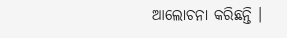ଆଲୋଚନା କରିଛନ୍ତି ।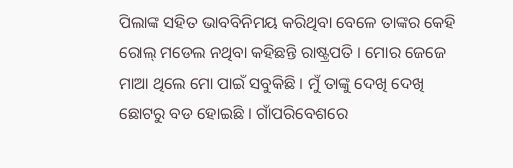ପିଲାଙ୍କ ସହିତ ଭାବବିନିମୟ କରିଥିବା ବେଳେ ତାଙ୍କର କେହି ରୋଲ୍ ମଡେଲ ନଥିବା କହିଛନ୍ତି ରାଷ୍ଟ୍ରପତି । ମୋର ଜେଜେ ମାଆ ଥିଲେ ମୋ ପାଇଁ ସବୁକିଛି । ମୁଁ ତାଙ୍କୁ ଦେଖି ଦେଖି ଛୋଟରୁ ବଡ ହୋଇଛି । ଗାଁପରିବେଶରେ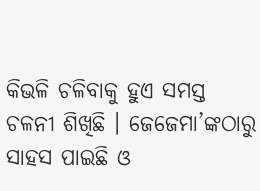କିଭଳି ଚଳିବାକୁ ହୁଏ ସମସ୍ତ ଚଳନୀ ଶିଖିଛି । ଜେଜେମା’ଙ୍କଠାରୁ ସାହସ ପାଇଛି ଓ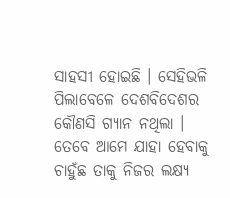ସାହସୀ ହୋଇଛି । ସେହିଭଳି ପିଲାବେଳେ ଦେଶବିଦେଶର କୌଣସି ଗ୍ୟାନ ନଥିଲା । ତେବେ ଆମେ ଯାହା ହେବାକୁ ଚାହୁଁଛ ତାକୁ ନିଜର ଲକ୍ଷ୍ୟ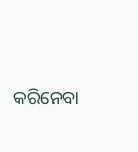କରିନେବା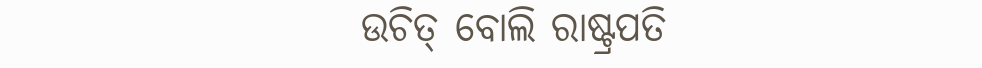ଉଚିତ୍ ବୋଲି ରାଷ୍ଟ୍ରପତି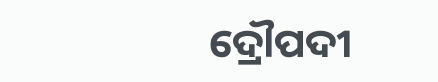ଦ୍ରୌପଦୀ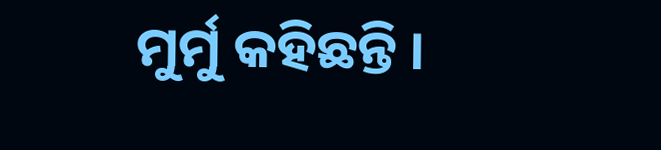ମୁର୍ମୁ କହିଛନ୍ତି ।